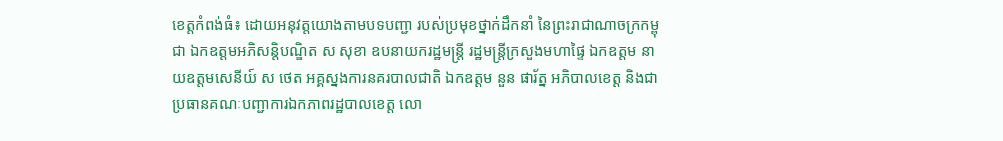ខេត្តកំពង់ធំ៖ ដោយអនុវត្តយោងតាមបទបញ្ជា របស់ប្រមុខថ្នាក់ដឹកនាំ នៃព្រះរាជាណាចក្រកម្ពុជា ឯកឧត្តមអភិសន្តិបណ្ឌិត ស សុខា ឧបនាយករដ្ឋមន្ត្រី រដ្ឋមន្ត្រីក្រសួងមហាផ្ទៃ ឯកឧត្តម នាយឧត្តមសេនីយ៍ ស ថេត អគ្គស្នងការនគរបាលជាតិ ឯកឧត្ដម នួន ផារ័ត្ន អភិបាលខេត្ត និងជាប្រធានគណៈបញ្ជាការឯកភាពរដ្ឋបាលខេត្ត លោ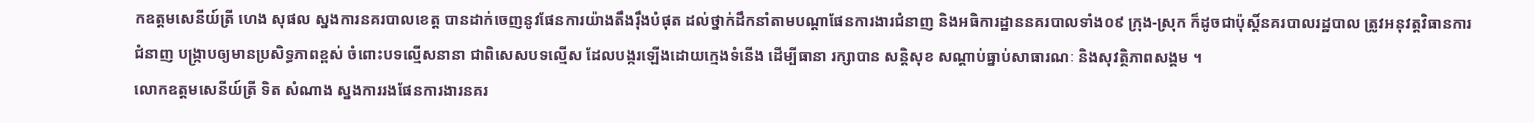កឧត្តមសេនីយ៍ត្រី ហេង សុផល ស្នងការនគរបាលខេត្ត បានដាក់ចេញនូវផែនការយ៉ាងតឹងរ៉ឹងបំផុត ដល់ថ្នាក់ដឹកនាំតាមបណ្តាផែនការងារជំនាញ និងអធិការដ្ឋាននគរបាលទាំង០៩ ក្រុង-ស្រុក ក៏ដូចជាប៉ុស្តិ៍នគរបាលរដ្ឋបាល ត្រូវអនុវត្តវិធានការជំនាញ បង្ក្រាបឲ្យមានប្រសិទ្ធភាពខ្ពស់ ចំពោះបទល្មើសនានា ជាពិសេសបទល្មើស ដែលបង្ករឡើងដោយក្មេងទំនើង ដើម្បីធានា រក្សាបាន សន្តិសុខ សណ្តាប់ធ្នាប់សាធារណៈ និងសុវត្ថិភាពសង្គម ។
លោកឧត្ដមសេនីយ៍ត្រី ទិត សំណាង ស្នងការរងផែនការងារនគរ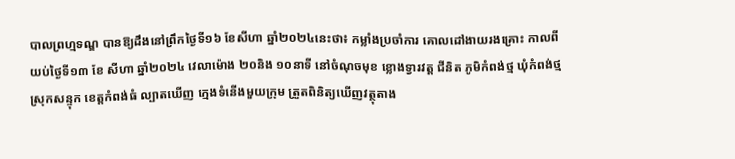បាលព្រហ្មទណ្ឌ បានឱ្យដឹងនៅព្រឹកថ្ងៃទី១៦ ខែសីហា ឆ្នាំ២០២៤នេះថា៖ កម្លាំងប្រចាំការ គោលដៅងាយរងគ្រោះ កាលពីយប់ថ្ងៃទី១៣ ខែ សីហា ឆ្នាំ២០២៤ វេលាម៉ោង ២០និង ១០នាទី នៅចំណុចមុខ ខ្លោងទ្វារវត្ត ជីនិត ភូមិកំពង់ថ្ម ឃុំកំពង់ថ្ម ស្រុកសន្ទុក ខេត្តកំពង់ធំ ល្បាតឃើញ ក្មេងទំនើងមួយក្រុម ត្រួតពិនិត្យឃើញវត្ថុតាង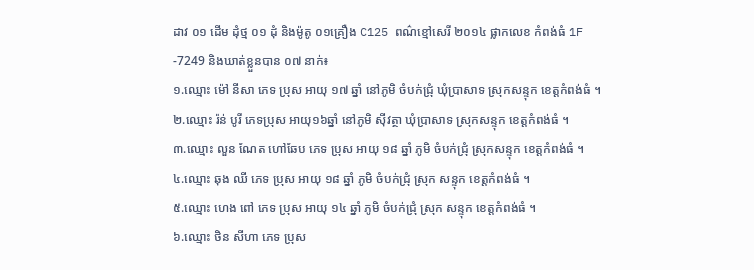ដាវ ០១ ដើម ដុំថ្ម ០១ ដុំ និងម៉ូតូ ០១គ្រឿង C125 ពណ៌ខ្មៅសេរី ២០១៤ ផ្លាកលេខ កំពង់ធំ 1F -7249 និងឃាត់ខ្លួនបាន ០៧ នាក់៖
១.ឈ្មោះ ម៉ៅ នីសា ភេទ ប្រុស អាយុ ១៧ ឆ្នាំ នៅភូមិ ចំបក់ជ្រុំ ឃុំប្រាសាទ ស្រុកសន្ទុក ខេត្តកំពង់ធំ ។
២.ឈ្មោះ រ៉ន់ បូរី ភេទប្រុស អាយុ១៦ឆ្នាំ នៅភូមិ សុីវត្ថា ឃុំប្រាសាទ ស្រុកសន្ទុក ខេត្តកំពង់ធំ ។
៣.ឈ្មោះ លួន ណែត ហៅឆែប ភេទ ប្រុស អាយុ ១៨ ឆ្នាំ ភូមិ ចំបក់ជ្រុំ ស្រុកសន្ទុក ខេត្តកំពង់ធំ ។
៤.ឈ្មោះ ឆុង ឈី ភេទ ប្រុស អាយុ ១៨ ឆ្នាំ ភូមិ ចំបក់ជ្រុំ ស្រុក សន្ទុក ខេត្តកំពង់ធំ ។
៥.ឈ្មោះ ហេង ពៅ ភេទ ប្រុស អាយុ ១៤ ឆ្នាំ ភូមិ ចំបក់ជ្រុំ ស្រុក សន្ទុក ខេត្តកំពង់ធំ ។
៦.ឈ្មោះ ថិន សីហា ភេទ ប្រុស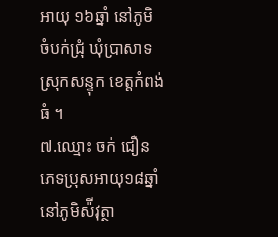អាយុ ១៦ឆ្នាំ នៅភូមិ ចំបក់ជ្រុំ ឃុំប្រាសាទ ស្រុកសន្ទុក ខេត្តកំពង់ធំ ។
៧.ឈ្មោះ ចក់ ជឿន ភេទប្រុសអាយុ១៨ឆ្នាំនៅភូមិស៉ីវុត្ថា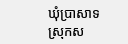ឃុំប្រាសាទ ស្រុកស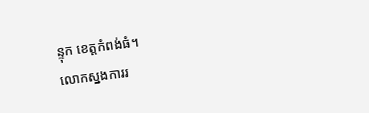ន្ទុក ខេត្តកំពង់ធំ។
លោកស្នងការរ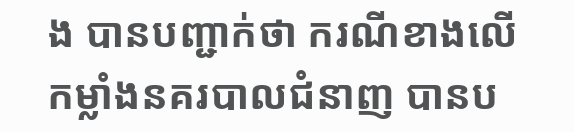ង បានបញ្ជាក់ថា ករណីខាងលើ កម្លាំងនគរបាលជំនាញ បានប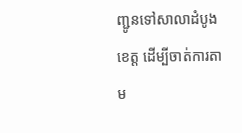ញ្ជូនទៅសាលាដំបូងខេត្ត ដេីម្បីចាត់ការតាម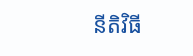នីតិវិធី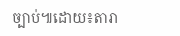ច្បាប់៕ដោយ៖តារា